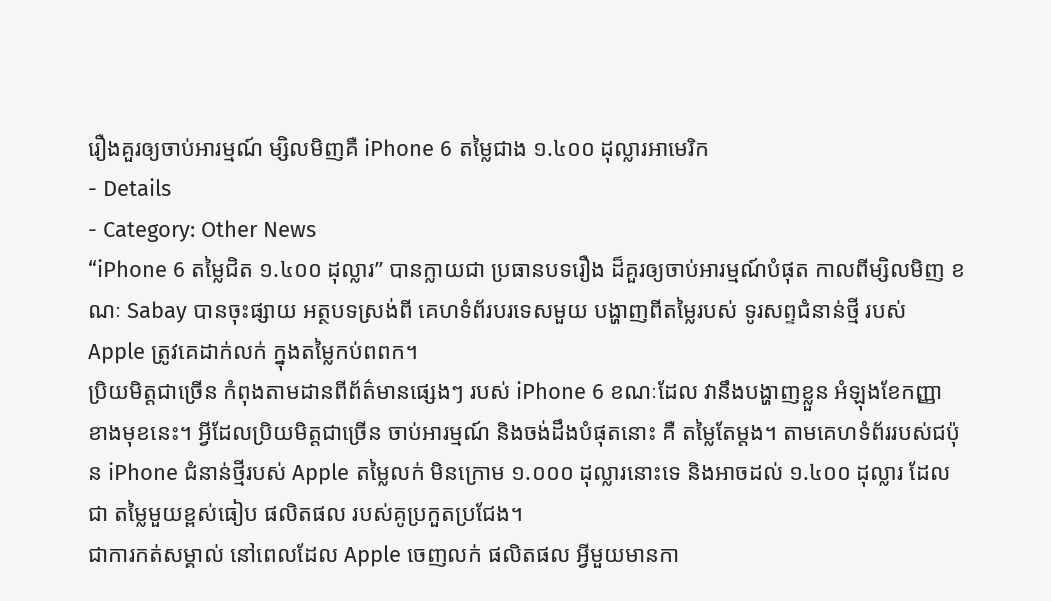រឿងគួរឲ្យចាប់អារម្មណ៍ ម្សិលមិញគឺ iPhone 6 តម្លៃជាង ១.៤០០ ដុល្លារអាមេរិក
- Details
- Category: Other News
“iPhone 6 តម្លៃជិត ១.៤០០ ដុល្លារ” បានក្លាយជា ប្រធានបទរឿង ដ៏គួរឲ្យចាប់អារម្មណ៍បំផុត កាលពីម្សិលមិញ ខណៈ Sabay បានចុះផ្សាយ អត្ថបទស្រង់ពី គេហទំព័របរទេសមួយ បង្ហាញពីតម្លៃរបស់ ទូរសព្ទជំនាន់ថ្មី របស់ Apple ត្រូវគេដាក់លក់ ក្នុងតម្លៃកប់ពពក។
ប្រិយមិត្តជាច្រើន កំពុងតាមដានពីព័ត៌មានផ្សេងៗ របស់ iPhone 6 ខណៈដែល វានឹងបង្ហាញខ្លួន អំឡុងខែកញ្ញា ខាងមុខនេះ។ អ្វីដែលប្រិយមិត្តជាច្រើន ចាប់អារម្មណ៍ និងចង់ដឹងបំផុតនោះ គឺ តម្លៃតែម្តង។ តាមគេហទំព័ររបស់ជប៉ុន iPhone ជំនាន់ថ្មីរបស់ Apple តម្លៃលក់ មិនក្រោម ១.០០០ ដុល្លារនោះទេ និងអាចដល់ ១.៤០០ ដុល្លារ ដែលជា តម្លៃមួយខ្ពស់ធៀប ផលិតផល របស់គូប្រកួតប្រជែង។
ជាការកត់សម្គាល់ នៅពេលដែល Apple ចេញលក់ ផលិតផល អ្វីមួយមានកា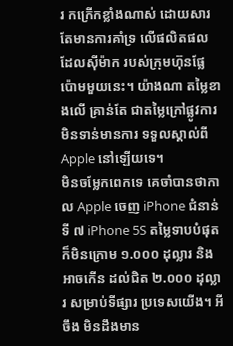រ កក្រើកខ្លាំងណាស់ ដោយសារ តែមានការគាំទ្រ លើផលិតផល ដែលស៊ីម៉ាក របស់ក្រុមហ៊ុនផ្លែ ប៉ោមមួយនេះ។ យ៉ាងណា តម្លៃខាងលើ គ្រាន់តែ ជាតម្លៃក្រៅផ្លូវការ មិនទាន់មានការ ទទួលស្គាល់ពី Apple នៅឡើយទេ។
មិនចម្លែកពេកទេ គេចាំបានថាកាល Apple ចេញ iPhone ជំនាន់ទី ៧ iPhone 5S តម្លៃទាបបំផុត ក៏មិនក្រោម ១.០០០ ដុល្លារ និងអាចកើន ដល់ជិត ២.០០០ ដុល្លារ សម្រាប់ទីផ្សារ ប្រទេសយើង។ អីចឹង មិនដឹងមាន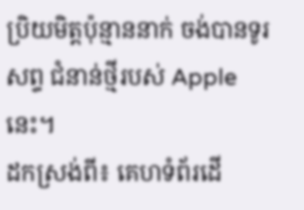ប្រិយមិត្តប៉ុន្មាននាក់ ចង់បានទូរសព្ទ ជំនាន់ថ្មីរបស់ Apple នេះ។
ដកស្រង់ពី៖ គេហទំព័រដើ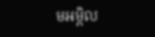មអម្ពិល